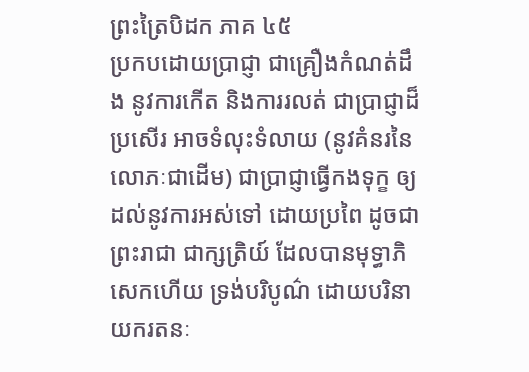ព្រះត្រៃបិដក ភាគ ៤៥
ប្រកបដោយប្រាជ្ញា ជាគ្រឿងកំណត់ដឹង នូវការកើត និងការរលត់ ជាប្រាជ្ញាដ៏ប្រសើរ អាចទំលុះទំលាយ (នូវគំនរនៃលោភៈជាដើម) ជាប្រាជ្ញាធ្វើកងទុក្ខ ឲ្យដល់នូវការអស់ទៅ ដោយប្រពៃ ដូចជាព្រះរាជា ជាក្សត្រិយ៍ ដែលបានមុទ្ធាភិសេកហើយ ទ្រង់បរិបូណ៌ ដោយបរិនាយករតនៈ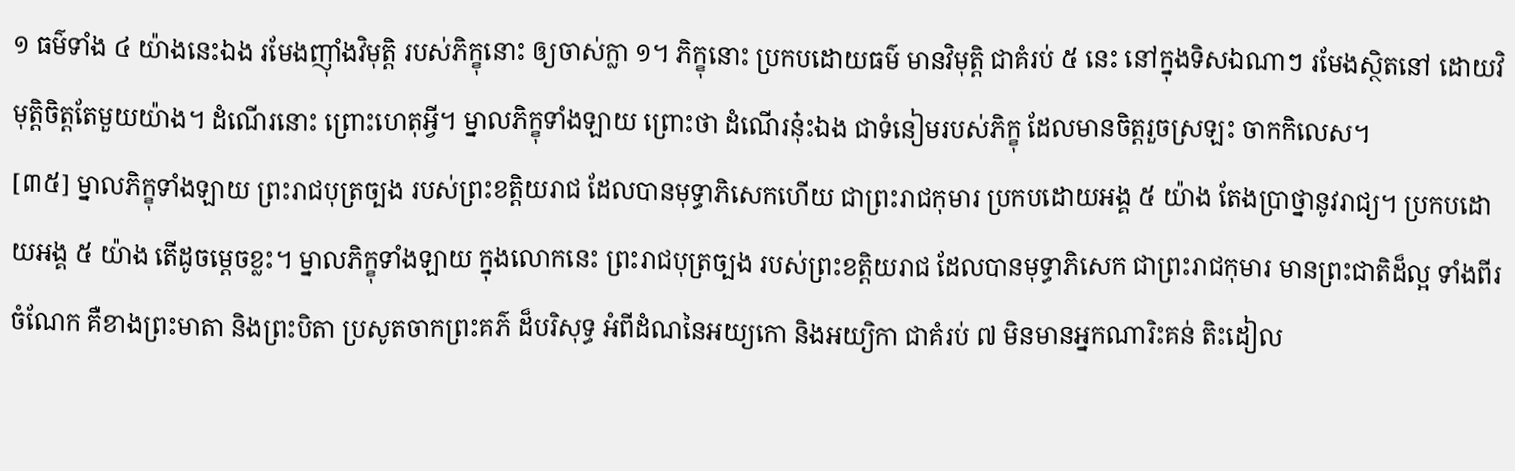១ ធម៌ទាំង ៤ យ៉ាងនេះឯង រមែងញ៉ាំងវិមុត្តិ របស់ភិក្ខុនោះ ឲ្យចាស់ក្លា ១។ ភិក្ខុនោះ ប្រកបដោយធម៌ មានវិមុត្តិ ជាគំរប់ ៥ នេះ នៅក្នុងទិសឯណាៗ រមែងស្ថិតនៅ ដោយវិមុត្តិចិត្តតែមួយយ៉ាង។ ដំណើរនោះ ព្រោះហេតុអ្វី។ ម្នាលភិក្ខុទាំងឡាយ ព្រោះថា ដំណើរនុ៎ះឯង ជាទំនៀមរបស់ភិក្ខុ ដែលមានចិត្តរួចស្រឡះ ចាកកិលេស។
[៣៥] ម្នាលភិក្ខុទាំងឡាយ ព្រះរាជបុត្រច្បង របស់ព្រះខត្តិយរាជ ដែលបានមុទ្ធាភិសេកហើយ ជាព្រះរាជកុមារ ប្រកបដោយអង្គ ៥ យ៉ាង តែងប្រាថ្នានូវរាជ្យ។ ប្រកបដោយអង្គ ៥ យ៉ាង តើដូចម្តេចខ្លះ។ ម្នាលភិក្ខុទាំងឡាយ ក្នុងលោកនេះ ព្រះរាជបុត្រច្បង របស់ព្រះខត្តិយរាជ ដែលបានមុទ្ធាភិសេក ជាព្រះរាជកុមារ មានព្រះជាតិដ៏ល្អ ទាំងពីរចំណែក គឺខាងព្រះមាតា និងព្រះបិតា ប្រសូតចាកព្រះគភ៌ ដ៏បរិសុទ្ធ អំពីដំណនៃអយ្យកោ និងអយ្យិកា ជាគំរប់ ៧ មិនមានអ្នកណារិះគន់ តិះដៀល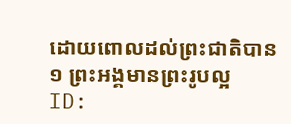ដោយពោលដល់ព្រះជាតិបាន ១ ព្រះអង្គមានព្រះរូបល្អ
ID: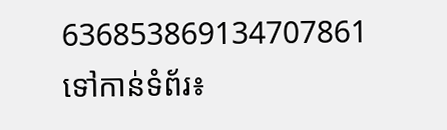636853869134707861
ទៅកាន់ទំព័រ៖